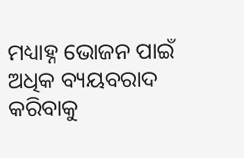ମଧ୍ୟାହ୍ନ ଭୋଜନ ପାଇଁ ଅଧିକ ବ୍ୟୟବରାଦ କରିବାକୁ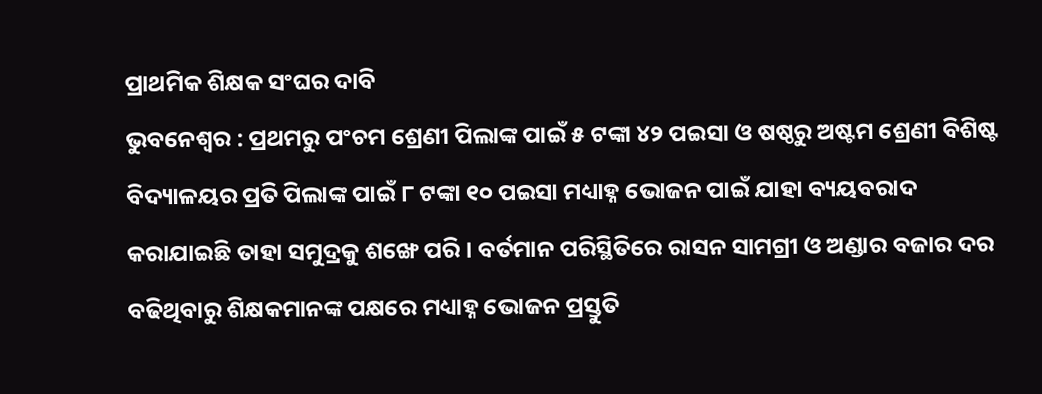ପ୍ରାଥମିକ ଶିକ୍ଷକ ସଂଘର ଦାବି
ଭୁବନେଶ୍ୱର : ପ୍ରଥମରୁ ପଂଚମ ଶ୍ରେଣୀ ପିଲାଙ୍କ ପାଇଁ ୫ ଟଙ୍କା ୪୨ ପଇସା ଓ ଷଷ୍ଠରୁ ଅଷ୍ଟମ ଶ୍ରେଣୀ ବିଶିଷ୍ଟ ବିଦ୍ୟାଳୟର ପ୍ରତି ପିଲାଙ୍କ ପାଇଁ ୮ ଟଙ୍କା ୧୦ ପଇସା ମଧ୍ୟାହ୍ନ ଭୋଜନ ପାଇଁ ଯାହା ବ୍ୟୟବରାଦ କରାଯାଇଛି ତାହା ସମୁଦ୍ରକୁ ଶଙ୍ଖେ ପରି । ବର୍ତମାନ ପରିସ୍ଥିତିରେ ରାସନ ସାମଗ୍ରୀ ଓ ଅଣ୍ଡାର ବଜାର ଦର ବଢିଥିବାରୁ ଶିକ୍ଷକମାନଙ୍କ ପକ୍ଷରେ ମଧ୍ୟାହ୍ନ ଭୋଜନ ପ୍ରସ୍ତୁତି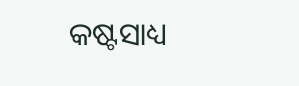କଷ୍ଟସାଧ୍ୟ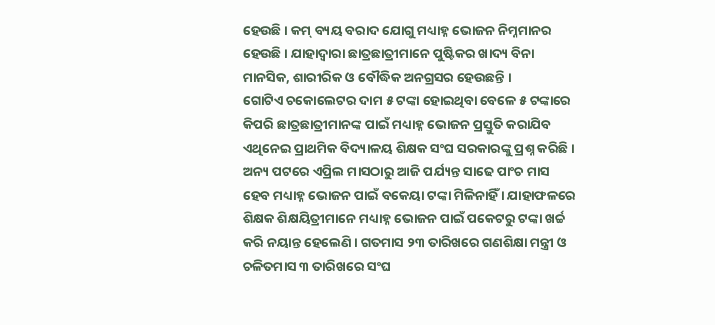ହେଉଛି । କମ୍ ବ୍ୟୟ ବରାଦ ଯୋଗୁ ମଧ୍ୟାହ୍ନ ଭୋଜନ ନିମ୍ନମାନର ହେଉଛି । ଯାହାଦ୍ୱାରା ଛାତ୍ରଛାତ୍ରୀମାନେ ପୁଷ୍ଟିକର ଖାଦ୍ୟ ବିନା ମାନସିକ, ଶାରୀରିକ ଓ ବୌଦ୍ଧିକ ଅନଗ୍ରସର ହେଉଛନ୍ତି ।
ଗୋଟିଏ ଚକୋଲେଟର ଦାମ ୫ ଟଙ୍କା ହୋଇଥିବା ବେଳେ ୫ ଟଙ୍କାରେ କିପରି ଛାତ୍ରଛାତ୍ରୀମାନଙ୍କ ପାଇଁ ମଧ୍ୟାହ୍ନ ଭୋଜନ ପ୍ରସ୍ତୁତି କରାଯିବ ଏଥିନେଇ ପ୍ରାଥମିକ ବିଦ୍ୟାଳୟ ଶିକ୍ଷକ ସଂଘ ସରକାରଙ୍କୁ ପ୍ରଶ୍ନ କରିଛି । ଅନ୍ୟ ପଟରେ ଏପ୍ରିଲ ମାସଠାରୁ ଆଜି ପର୍ଯ୍ୟନ୍ତ ସାଢେ ପାଂଚ ମାସ ହେବ ମଧ୍ୟାହ୍ନ ଭୋଜନ ପାଇଁ ବକେୟା ଟଙ୍କା ମିଳିନାହିଁ । ଯାହାଫଳରେ ଶିକ୍ଷକ ଶିକ୍ଷୟିତ୍ରୀମାନେ ମଧ୍ୟାହ୍ନ ଭୋଜନ ପାଇଁ ପକେଟରୁ ଟଙ୍କା ଖର୍ଚ୍ଚ କରି ନୟାନ୍ତ ହେଲେଣି । ଗତମାସ ୨୩ ତାରିଖରେ ଗଣଶିକ୍ଷା ମନ୍ତ୍ରୀ ଓ ଚଳିତମାସ ୩ ତାରିଖରେ ସଂଘ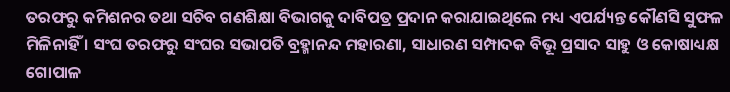ତରଫରୁ କମିଶନର ତଥା ସଚିବ ଗଣଶିକ୍ଷା ବିଭାଗକୁ ଦାବିପତ୍ର ପ୍ରଦାନ କରାଯାଇଥିଲେ ମଧ୍ୟ ଏପର୍ଯ୍ୟନ୍ତ କୌଣସି ସୁଫଳ ମିଳିନାହିଁ । ସଂଘ ତରଫରୁ ସଂଘର ସଭାପତି ବ୍ରହ୍ମାନନ୍ଦ ମହାରଣା, ସାଧାରଣ ସମ୍ପାଦକ ବିଭୂ ପ୍ରସାଦ ସାହୁ ଓ କୋଷାଧ୍ୟକ୍ଷ ଗୋପାଳ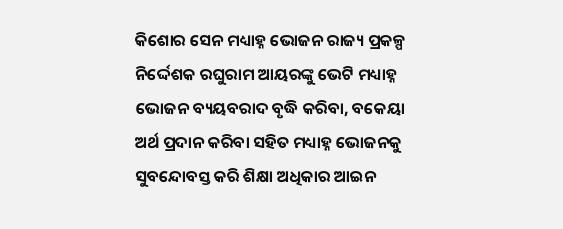କିଶୋର ସେନ ମଧ୍ୟାହ୍ନ ଭୋଜନ ରାଜ୍ୟ ପ୍ରକଳ୍ପ ନିର୍ଦ୍ଦେଶକ ରଘୁରାମ ଆୟରଙ୍କୁ ଭେଟି ମଧ୍ୟାହ୍ନ ଭୋଜନ ବ୍ୟୟବରାଦ ବୃଦ୍ଧି କରିବା, ବକେୟା ଅର୍ଥ ପ୍ରଦାନ କରିବା ସହିତ ମଧ୍ୟାହ୍ନ ଭୋଜନକୁ ସୁବନ୍ଦୋବସ୍ତ କରି ଶିକ୍ଷା ଅଧିକାର ଆଇନ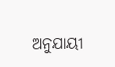ଅନୁଯାୟୀ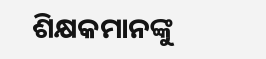ଶିକ୍ଷକମାନଙ୍କୁ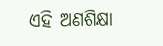ଏହି ଅଣଶିକ୍ଷା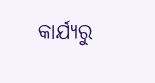କାର୍ଯ୍ୟରୁ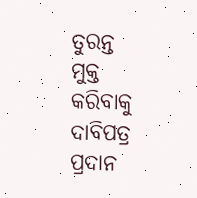ତୁରନ୍ତ ମୁକ୍ତ କରିବାକୁ ଦାବିପତ୍ର ପ୍ରଦାନ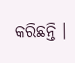କରିଛନ୍ତି ।